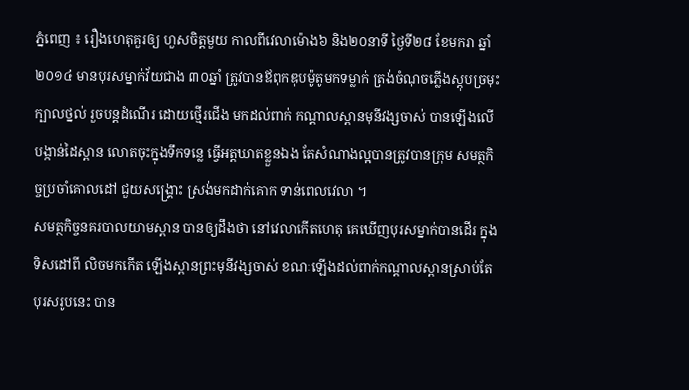ភ្នំពេញ ៖ រឿងហេតុគួរឲ្យ ហួសចិត្តមួយ កាលពីវេលាម៉ោង៦ និង២០នាទី ថ្ងៃទី២៨ ខែមករា ឆ្នាំ២០១៤ មានបុរសម្នាក់វ័យជាង ៣០ឆ្នាំ ត្រូវបានឪពុកឌុបម៉ូតូមកទម្លាក់ ត្រង់ចំណុចភ្លើងស្តុបច្រមុះ ក្បាលថ្នល់ រួចបន្តដំណើរ ដោយថ្មើរជើង មកដល់ពាក់ កណ្តាលស្ពានមុនីវង្សចាស់ បានឡើងលើ បង្កាន់ដៃស្ពាន លោតចុះក្នុងទឹកទន្លេ ធ្វើអត្តឃាតខ្លួនឯង តែសំណាងល្អបានត្រូវបានក្រុម សមត្ថកិច្ចប្រចាំគោលដៅ ជួយសង្រ្គោះ ស្រង់មកដាក់គោក ទាន់ពេលវេលា ។
សមត្ថកិច្ចនគរបាលយាមស្ពាន បានឲ្យដឹងថា នៅវេលាកើតហេតុ គេឃើញបុរសម្នាក់បានដើរ ក្នុង ទិសដៅពី លិចមកកើត ឡើងស្ពានព្រះមុនីវង្សចាស់ ខណៈឡើងដល់ពាក់កណ្តាលស្ពានស្រាប់តែ បុរសរូបនេះ បាន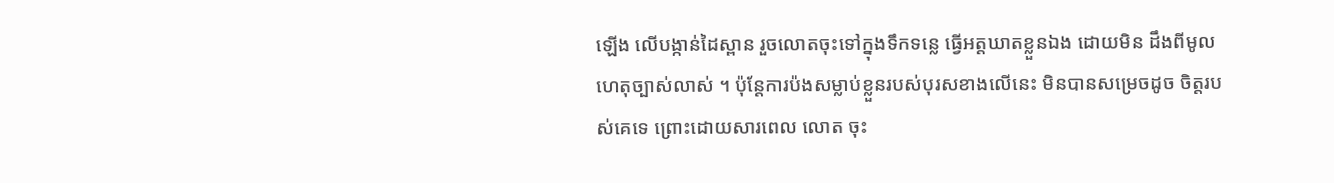ឡើង លើបង្កាន់ដៃស្ពាន រួចលោតចុះទៅក្នុងទឹកទន្លេ ធ្វើអត្តឃាតខ្លួនឯង ដោយមិន ដឹងពីមូលហេតុច្បាស់លាស់ ។ ប៉ុន្តែការប៉ងសម្លាប់ខ្លួនរបស់បុរសខាងលើនេះ មិនបានសម្រេចដូច ចិត្តរបស់គេទេ ព្រោះដោយសារពេល លោត ចុះ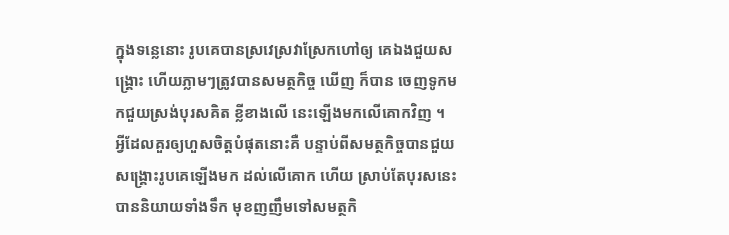ក្នុងទន្លេនោះ រូបគេបានស្រវេស្រវាស្រែកហៅឲ្យ គេឯងជួយសង្គ្រោះ ហើយភ្លាមៗត្រូវបានសមត្ថកិច្ច ឃើញ ក៏បាន ចេញទូកមកជួយស្រង់បុរសគិត ខ្លីខាងលើ នេះឡើងមកលើគោកវិញ ។
អ្វីដែលគួរឲ្យហួសចិត្តបំផុតនោះគឺ បន្ទាប់ពីសមត្ថកិច្ចបានជួយសង្គ្រោះរូបគេឡើងមក ដល់លើគោក ហើយ ស្រាប់តែបុរសនេះបាននិយាយទាំងទឹក មុខញញឹមទៅសមត្ថកិ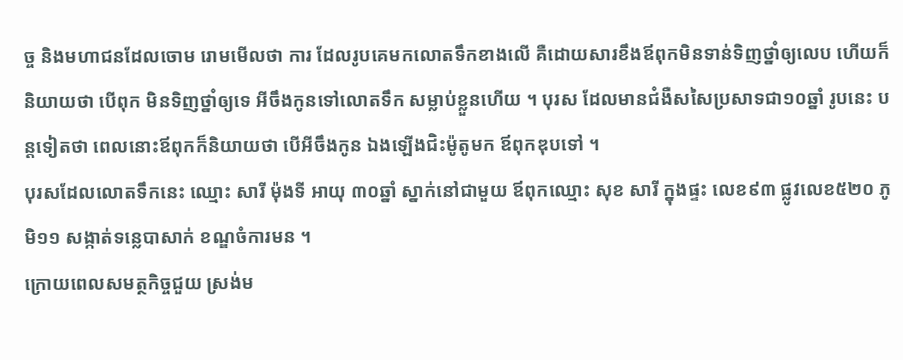ច្ច និងមហាជនដែលចោម រោមមើលថា ការ ដែលរូបគេមកលោតទឹកខាងលើ គឺដោយសារខឹងឪពុកមិនទាន់ទិញថ្នាំឲ្យលេប ហើយក៏និយាយថា បើពុក មិនទិញថ្នាំឲ្យទេ អីចឹងកូនទៅលោតទឹក សម្លាប់ខ្លួនហើយ ។ បុរស ដែលមានជំងឺសសៃប្រសាទជា១០ឆ្នាំ រូបនេះ បន្តទៀតថា ពេលនោះឪពុកក៏និយាយថា បើអីចឹងកូន ឯងឡើងជិះម៉ូតូមក ឪពុកឌុបទៅ ។
បុរសដែលលោតទឹកនេះ ឈ្មោះ សារី ម៉ុងទី អាយុ ៣០ឆ្នាំ ស្នាក់នៅជាមួយ ឪពុកឈ្មោះ សុខ សារី ក្នុងផ្ទះ លេខ៩៣ ផ្លូវលេខ៥២០ ភូមិ១១ សង្កាត់ទន្លេបាសាក់ ខណ្ឌចំការមន ។
ក្រោយពេលសមត្ថកិច្ចជួយ ស្រង់ម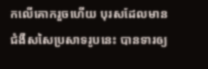កលើគោករួចហើយ បុរសដែលមានជំងឺសសៃប្រសាទរូបនេះ បានទារឲ្យ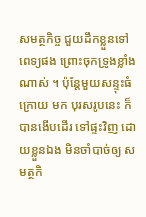សមត្ថកិច្ច ជួយដឹកខ្លួនទៅពេទ្យផង ព្រោះចុកទ្រូងខ្លាំងណាស់ ។ ប៉ុន្តែមួយសន្ទុះធំក្រោយ មក បុរសរូបនេះ ក៏បានងើបដើរ ទៅផ្ទះវិញ ដោយខ្លួនឯង មិនចាំបាច់ឲ្យ សមត្ថកិ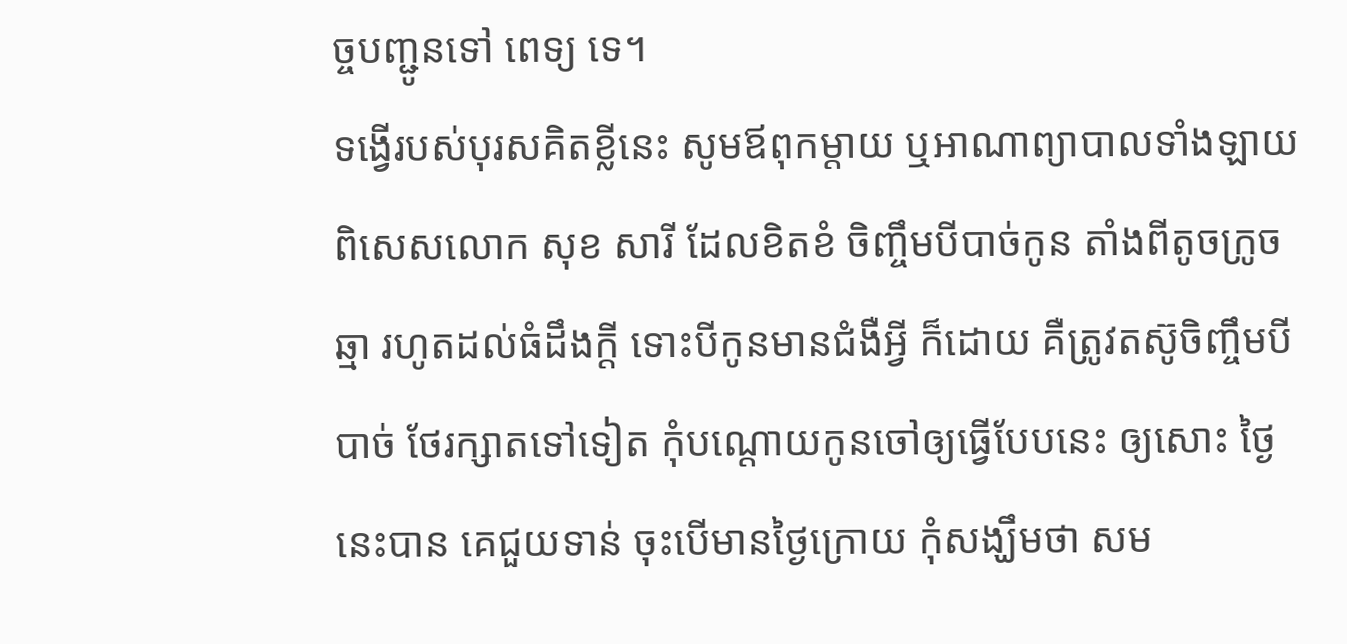ច្ចបញ្ជូនទៅ ពេទ្យ ទេ។
ទង្វើរបស់បុរសគិតខ្លីនេះ សូមឪពុកម្តាយ ឬអាណាព្យាបាលទាំងឡាយ ពិសេសលោក សុខ សារី ដែលខិតខំ ចិញ្ចឹមបីបាច់កូន តាំងពីតូចក្រូចឆ្មា រហូតដល់ធំដឹងក្តី ទោះបីកូនមានជំងឺអ្វី ក៏ដោយ គឺត្រូវតស៊ូចិញ្ចឹមបីបាច់ ថែរក្សាតទៅទៀត កុំបណ្តោយកូនចៅឲ្យធ្វើបែបនេះ ឲ្យសោះ ថ្ងៃនេះបាន គេជួយទាន់ ចុះបើមានថ្ងៃក្រោយ កុំសង្ឃឹមថា សម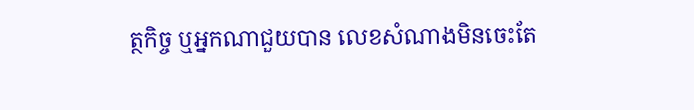ត្ថកិច្ច ឬអ្នកណាជួយបាន លេខសំណាងមិនចេះតែ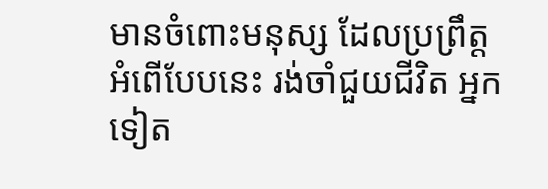មានចំពោះមនុស្ស ដែលប្រព្រឹត្ត អំពើបែបនេះ រង់ចាំជួយជីវិត អ្នកទៀត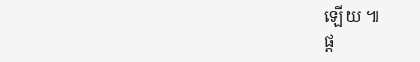ឡើយ ៕
ផ្ត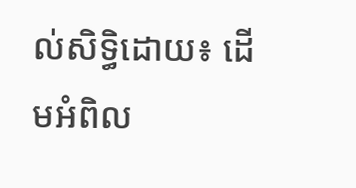ល់សិទ្ធិដោយ៖ ដើមអំពិល